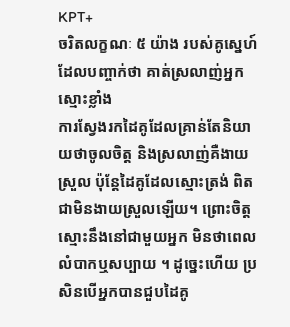KPT+
ចរិតលក្ខណៈ ៥ យ៉ាង របស់គូស្នេហ៍ ដែលបញ្ចាក់ថា គាត់ស្រលាញ់អ្នកស្មោះខ្លាំង
ការស្វែងរកដៃគូដែលគ្រាន់តែនិយាយថាចូលចិត្ត និងស្រលាញ់គឺងាយស្រួល ប៉ុន្តែដៃគូដែលស្មោះត្រង់ ពិតជាមិនងាយស្រួលឡើយ។ ព្រោះចិត្តស្មោះនឹងនៅជាមួយអ្នក មិនថាពេលលំបាកឬសប្បាយ ។ ដូច្នេះហើយ ប្រសិនបើអ្នកបានជួបដៃគូ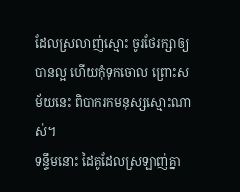ដែលស្រលាញ់ស្មោះ ចូរថែរក្សាឲ្យបានល្អ ហើយកុំទុកចោល ព្រោះសម័យនេះ ពិបាករកមនុស្សស្មោះណាស់។
ទន្ទឹមនោះ ដៃគូដែលស្រឡាញ់គ្នា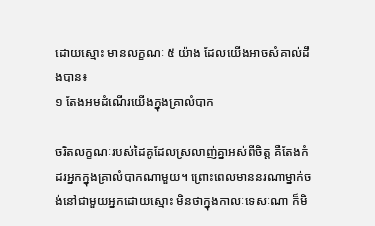ដោយស្មោះ មានលក្ខណៈ ៥ យ៉ាង ដែលយើងអាចសំគាល់ដឹងបាន៖
១ តែងអមដំណើរយើងក្នុងគ្រាលំបាក

ចរិតលក្ខណៈរបស់ដៃគូដែលស្រលាញ់គ្នាអស់ពីចិត្ត គឺតែងកំដរអ្នកក្នុងគ្រាលំបាកណាមួយ។ ព្រោះពេលមាននរណាម្នាក់ចង់នៅជាមួយអ្នកដោយស្មោះ មិនថាក្នុងកាលៈទេសៈណា ក៏មិ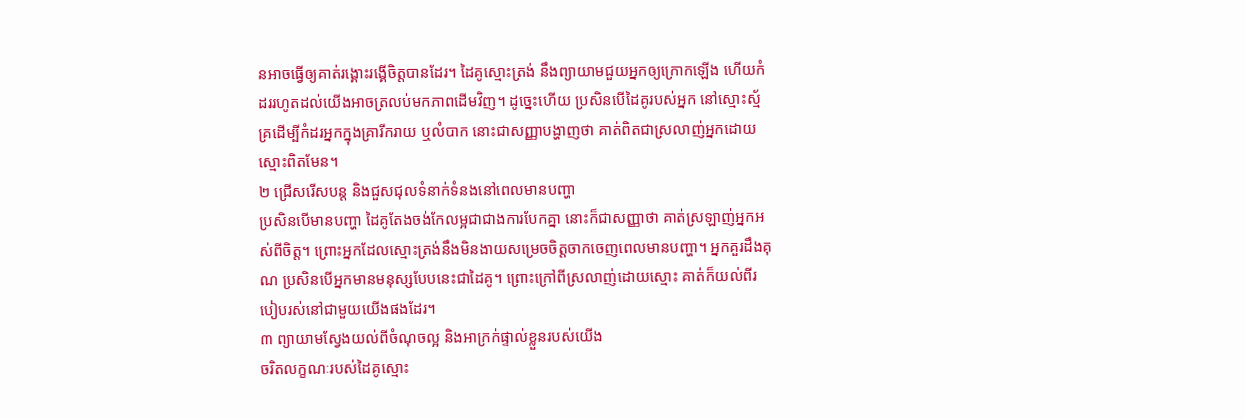នអាចធ្វើឲ្យគាត់រង្គោះរង្គើចិត្តបានដែរ។ ដៃគូស្មោះត្រង់ នឹងព្យាយាមជួយអ្នកឲ្យក្រោកឡើង ហើយកំដររហូតដល់យើងអាចត្រលប់មកភាពដើមវិញ។ ដូច្នេះហើយ ប្រសិនបើដៃគូរបស់អ្នក នៅស្មោះស្ម័គ្រដើម្បីកំដរអ្នកក្នុងគ្រារីករាយ ឬលំបាក នោះជាសញ្ញាបង្ហាញថា គាត់ពិតជាស្រលាញ់អ្នកដោយស្មោះពិតមែន។
២ ជ្រើសរើសបន្ត និងជួសជុលទំនាក់ទំនងនៅពេលមានបញ្ហា
ប្រសិនបើមានបញ្ហា ដៃគូតែងចង់កែលម្អជាជាងការបែកគ្នា នោះក៏ជាសញ្ញាថា គាត់ស្រឡាញ់អ្នកអស់ពីចិត្ត។ ព្រោះអ្នកដែលស្មោះត្រង់នឹងមិនងាយសម្រេចចិត្តចាកចេញពេលមានបញ្ហា។ អ្នកគួរដឹងគុណ ប្រសិនបើអ្នកមានមនុស្សបែបនេះជាដៃគូ។ ព្រោះក្រៅពីស្រលាញ់ដោយស្មោះ គាត់ក៏យល់ពីរបៀបរស់នៅជាមួយយើងផងដែរ។
៣ ព្យាយាមស្វែងយល់ពីចំណុចល្អ និងអាក្រក់ផ្ទាល់ខ្លួនរបស់យើង
ចរិតលក្ខណៈរបស់ដៃគូស្មោះ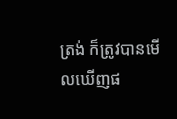ត្រង់ ក៏ត្រូវបានមើលឃើញផ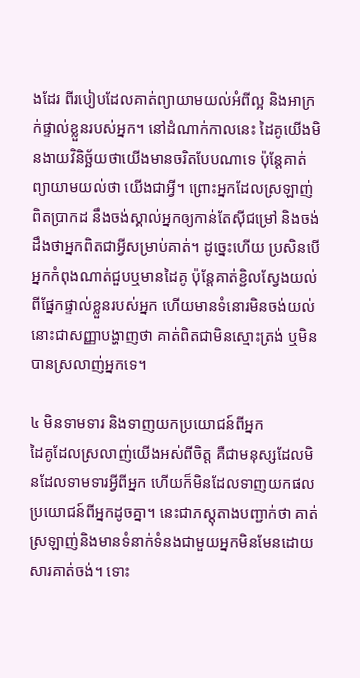ងដែរ ពីរបៀបដែលគាត់ព្យាយាមយល់អំពីល្អ និងអាក្រក់ផ្ទាល់ខ្លួនរបស់អ្នក។ នៅដំណាក់កាលនេះ ដៃគូយើងមិនងាយវិនិច្ឆ័យថាយើងមានចរិតបែបណាទេ ប៉ុន្តែគាត់ព្យាយាមយល់ថា យើងជាអ្វី។ ព្រោះអ្នកដែលស្រឡាញ់ពិតប្រាកដ នឹងចង់ស្គាល់អ្នកឲ្យកាន់តែស៊ីជម្រៅ និងចង់ដឹងថាអ្នកពិតជាអ្វីសម្រាប់គាត់។ ដូច្នេះហើយ ប្រសិនបើអ្នកកំពុងណាត់ជួបឬមានដៃគូ ប៉ុន្តែគាត់ខ្ជិលស្វែងយល់ពីផ្នែកផ្ទាល់ខ្លួនរបស់អ្នក ហើយមានទំនោរមិនចង់យល់ នោះជាសញ្ញាបង្ហាញថា គាត់ពិតជាមិនស្មោះត្រង់ ឬមិនបានស្រលាញ់អ្នកទេ។

៤ មិនទាមទារ និងទាញយកប្រយោជន៍ពីអ្នក
ដៃគូដែលស្រលាញ់យើងអស់ពីចិត្ត គឺជាមនុស្សដែលមិនដែលទាមទារអ្វីពីអ្នក ហើយក៏មិនដែលទាញយកផលប្រយោជន៍ពីអ្នកដូចគ្នា។ នេះជាភស្តុតាងបញ្ជាក់ថា គាត់ស្រឡាញ់និងមានទំនាក់ទំនងជាមួយអ្នកមិនមែនដោយសារគាត់ចង់។ ទោះ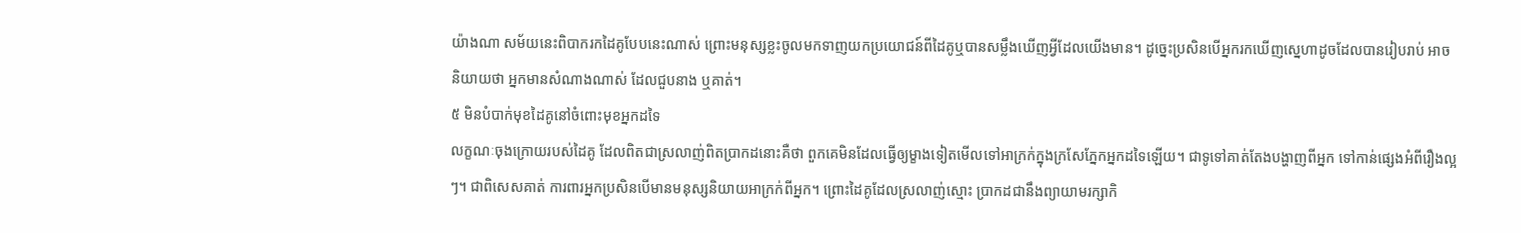យ៉ាងណា សម័យនេះពិបាករកដៃគូបែបនេះណាស់ ព្រោះមនុស្សខ្លះចូលមកទាញយកប្រយោជន៍ពីដៃគូឬបានសម្លឹងឃើញអ្វីដែលយើងមាន។ ដូច្នេះប្រសិនបើអ្នករកឃើញស្នេហាដូចដែលបានរៀបរាប់ អាចនិយាយថា អ្នកមានសំណាងណាស់ ដែលជួបនាង ឬគាត់។
៥ មិនបំបាក់មុខដៃគូនៅចំពោះមុខអ្នកដទៃ
លក្ខណៈចុងក្រោយរបស់ដៃគូ ដែលពិតជាស្រលាញ់ពិតប្រាកដនោះគឺថា ពួកគេមិនដែលធ្វើឲ្យម្ខាងទៀតមើលទៅអាក្រក់ក្នុងក្រសែភ្នែកអ្នកដទៃឡើយ។ ជាទូទៅគាត់តែងបង្ហាញពីអ្នក ទៅកាន់ផ្សេងអំពីរឿងល្អៗ។ ជាពិសេសគាត់ ការពារអ្នកប្រសិនបើមានមនុស្សនិយាយអាក្រក់ពីអ្នក។ ព្រោះដៃគូដែលស្រលាញ់ស្មោះ ប្រាកដជានឹងព្យាយាមរក្សាកិ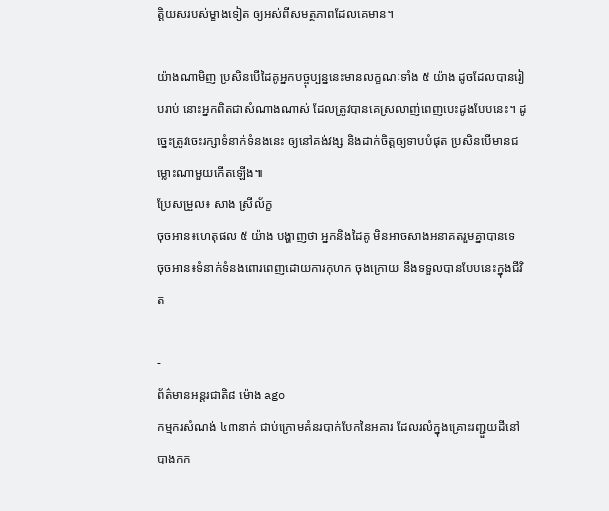ត្តិយសរបស់ម្ខាងទៀត ឲ្យអស់ពីសមត្ថភាពដែលគេមាន។

យ៉ាងណាមិញ ប្រសិនបើដៃគូអ្នកបច្ចុប្បន្ននេះមានលក្ខណៈទាំង ៥ យ៉ាង ដូចដែលបានរៀបរាប់ នោះអ្នកពិតជាសំណាងណាស់ ដែលត្រូវបានគេស្រលាញ់ពេញបេះដូងបែបនេះ។ ដូច្នេះត្រូវចេះរក្សាទំនាក់ទំនងនេះ ឲ្យនៅគង់វង្ស និងដាក់ចិត្តឲ្យទាបបំផុត ប្រសិនបើមានជម្លោះណាមួយកើតឡើង៕
ប្រែសម្រួល៖ សាង ស្រីល័ក្ខ
ចុចអាន៖ហេតុផល ៥ យ៉ាង បង្ហាញថា អ្នកនិងដៃគូ មិនអាចសាងអនាគតរួមគ្នាបានទេ
ចុចអាន៖ទំនាក់ទំនងពោរពេញដោយការកុហក ចុងក្រោយ នឹងទទួលបានបែបនេះក្នុងជីវិត

-
ព័ត៌មានអន្ដរជាតិ៨ ម៉ោង ago
កម្មករសំណង់ ៤៣នាក់ ជាប់ក្រោមគំនរបាក់បែកនៃអគារ ដែលរលំក្នុងគ្រោះរញ្ជួយដីនៅ បាងកក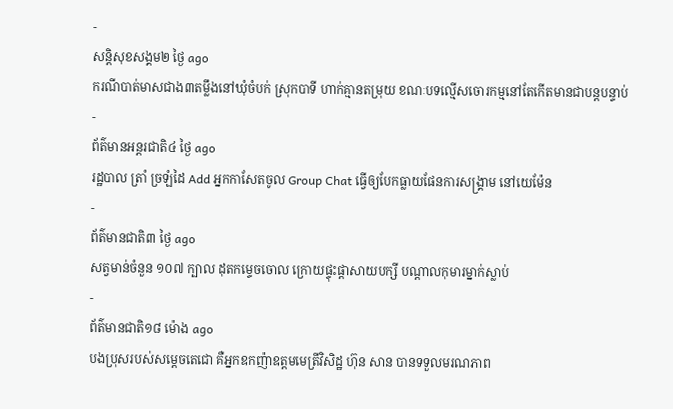-
សន្តិសុខសង្គម២ ថ្ងៃ ago
ករណីបាត់មាសជាង៣តម្លឹងនៅឃុំចំបក់ ស្រុកបាទី ហាក់គ្មានតម្រុយ ខណៈបទល្មើសចោរកម្មនៅតែកើតមានជាបន្តបន្ទាប់
-
ព័ត៌មានអន្ដរជាតិ៤ ថ្ងៃ ago
រដ្ឋបាល ត្រាំ ច្រឡំដៃ Add អ្នកកាសែតចូល Group Chat ធ្វើឲ្យបែកធ្លាយផែនការសង្គ្រាម នៅយេម៉ែន
-
ព័ត៌មានជាតិ៣ ថ្ងៃ ago
សត្វមាន់ចំនួន ១០៧ ក្បាល ដុតកម្ទេចចោល ក្រោយផ្ទុះផ្ដាសាយបក្សី បណ្តាលកុមារម្នាក់ស្លាប់
-
ព័ត៌មានជាតិ១៨ ម៉ោង ago
បងប្រុសរបស់សម្ដេចតេជោ គឺអ្នកឧកញ៉ាឧត្តមមេត្រីវិសិដ្ឋ ហ៊ុន សាន បានទទួលមរណភាព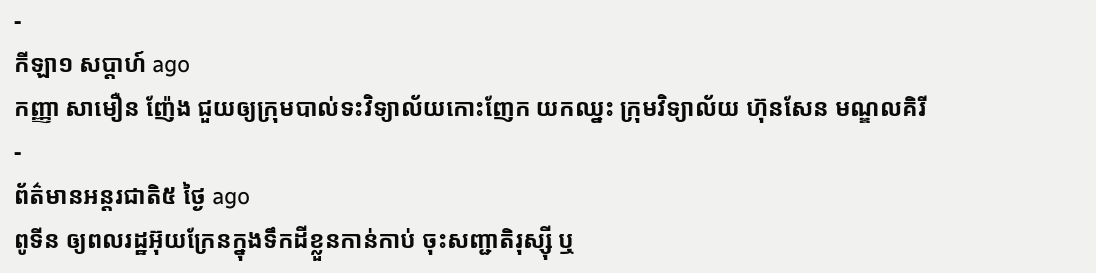-
កីឡា១ សប្តាហ៍ ago
កញ្ញា សាមឿន ញ៉ែង ជួយឲ្យក្រុមបាល់ទះវិទ្យាល័យកោះញែក យកឈ្នះ ក្រុមវិទ្យាល័យ ហ៊ុនសែន មណ្ឌលគិរី
-
ព័ត៌មានអន្ដរជាតិ៥ ថ្ងៃ ago
ពូទីន ឲ្យពលរដ្ឋអ៊ុយក្រែនក្នុងទឹកដីខ្លួនកាន់កាប់ ចុះសញ្ជាតិរុស្ស៊ី ឬ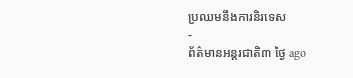ប្រឈមនឹងការនិរទេស
-
ព័ត៌មានអន្ដរជាតិ៣ ថ្ងៃ ago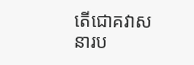តើជោគវាសនារប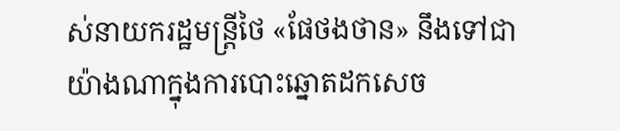ស់នាយករដ្ឋមន្ត្រីថៃ «ផែថងថាន» នឹងទៅជាយ៉ាងណាក្នុងការបោះឆ្នោតដកសេច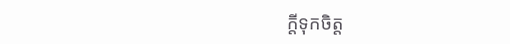ក្តីទុកចិត្ត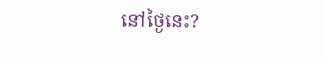នៅថ្ងៃនេះ?